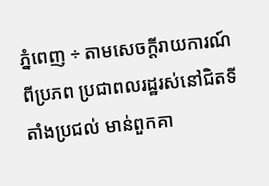ភ្នំពេញ ÷ តាមសេចក្តីរាយការណ៍ពីប្រភព ប្រជាពលរដ្ឋរស់នៅជិតទីតាំងប្រជល់ មាន់ពួកគា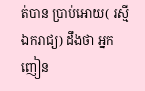ត់បាន ប្រាប់អោយ( រស្មីឯករាជ្យ) ដឹងថា អ្នកញៀន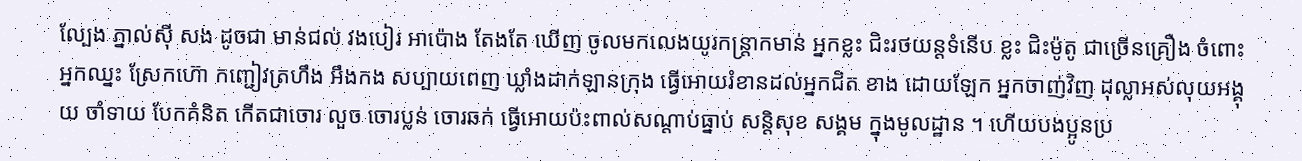ល្បែង ភ្នាល់សុី សង ដូចជា មាន់ជល់ វងបៀរ អាប៉ោង តែងតែ ឃេីញ ចូលមកលេងយូរកន្ត្រាកមាន់ អ្នកខ្លះ ជិះរថយន្តទំនេីប ខ្លះ ជិះម៉ូតូ ជាច្រេីនគ្រឿង ចំពោះអ្នកឈ្នះ ស្រែកហ៊ោ កញ្ជៀវត្រហឹង អឹងកង សប្បាយពេញ ឃ្លាំងដាក់ឡានក្រុង ធ្វេីអោយរំខានដល់អ្នកជិត ខាង ដោយឡែក អ្នកចាញ់វិញ ដុល្លាអស់លុយអង្គុយ ចាំទាយ បែកគំនិត កេីតជាចោរ លួច ចោរប្លន់ ចោរឆក់ ធ្វេីអោយប៉ះពាល់សណ្តាប់ធ្នាប់ សន្តិសុខ សង្គម ក្នុងមូលដ្ឋាន ។ ហើយបងប្អូនប្រ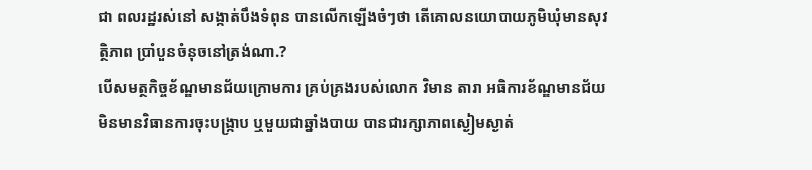ជា ពលរដ្ឋរស់នៅ សង្កាត់បឹងទំពុន បានលេីកឡេីងចំៗថា តេីគោលនយោបាយភូមិឃុំមានសុវត្ថិភាព ប្រាំបួនចំនុចនៅត្រង់ណា.?
បេីសមត្ថកិច្ចខ័ណ្ឌមានជ័យក្រោមការ គ្រប់គ្រងរបស់លោក វិមាន តារា អធិការខ័ណ្ឌមានជ័យ មិនមានវិធានការចុះបង្ក្រាប ឬមួយជាឆ្នាំងបាយ បានជារក្សាភាពស្ងៀមស្ងាត់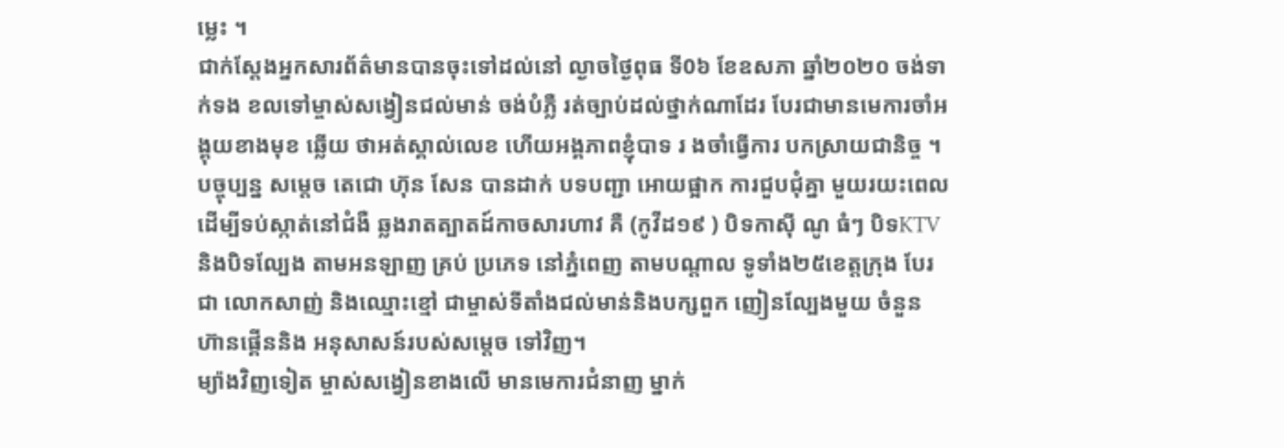ម្លេះ ។
ជាក់ស្តែងអ្នកសារព័ត៌មានបានចុះទៅដល់នៅ ល្ងាចថ្ងៃពុធ ទី0៦ ខែឧសភា ឆ្នាំ២០២០ ចង់ទាក់ទង ខលទៅម្ចាស់សង្វៀនជល់មាន់ ចង់បំភ្លឺ រត់ច្បាប់ដល់ថ្នាក់ណាដែរ បែរជាមានមេការចាំអង្គុយខាងមុខ ឆ្លេីយ ថាអត់ស្គាល់លេខ ហើយអង្គភាពខ្ញុំបាទ រ ងចាំធ្វេីការ បកស្រាយជានិច្ច ។
បច្ចុប្បន្ន សម្តេច តេជោ ហ៊ុន សែន បានដាក់ បទបញ្ជា អោយផ្អាក ការជួបជុំគ្នា មួយរយះពេល ដេីម្បីទប់ស្កាត់នៅជំងឺ ឆ្លងរាតត្បាតដ៍កាចសារហាវ គឺ (កូវីដ១៩ ) បិទកាសុី ណូ ធំៗ បិទKTV និងបិទល្បែង តាមអនឡាញ គ្រប់ ប្រភេទ នៅភ្នំពេញ តាមបណ្តាល ទូទាំង២៥ខេត្តក្រុង បែរជា លោកសាញ់ និងឈ្មោះខ្មៅ ជាម្ចាស់ទីតាំងជល់មាន់និងបក្សពួក ញៀនល្បែងមួយ ចំនួន ហ៊ានផ្គេីននិង អនុសាសន៍របស់សម្តេច ទៅវិញ។
ម្យ៉ាងវិញទៀត ម្ចាស់សង្វៀនខាងលេី មានមេការជំនាញ ម្នាក់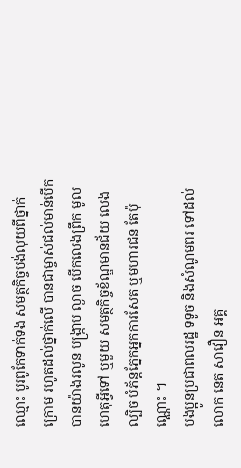ឈ្មោះ បូរពូកែទាក់ទង សមត្ថកិច្ចបង់លុយពីថ្នាក់ក្រោម រហូតដល់ថ្នាក់លេី បានជាម្ចាស់ជល់មាន់បើកបានយ៉ាងរលូន បង្ក្រាប ល្ងាច បើកលេងព្រឹក មូលហេតុអ្វីទៅ ឬមួយ សមត្ថកិច្ចខ័ណ្ឌមានជ័យ លេងល្បិច បំភ័ន្តភ្នែកអ្នកការសែត ឬមហារជន តែប៉ុណ្ណោះ ។
បងប្អូនប្រជាពលរដ្ឋ ទទូច និងសំណូមពរ ទៅដល់ លោក នេត សាវឿន អគ្គ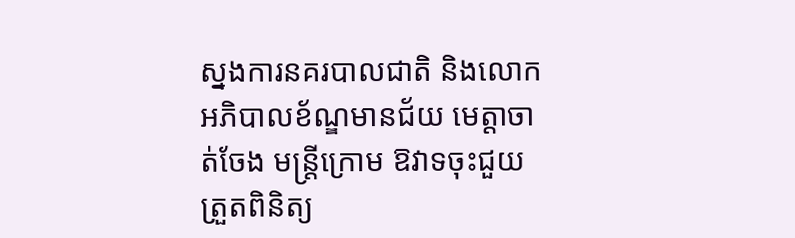ស្នងការនគរបាលជាតិ និងលោក អភិបាលខ័ណ្ឌមានជ័យ មេត្តាចាត់ចែង មន្ត្រីក្រោម ឱវាទចុះជួយត្រួតពិនិត្យ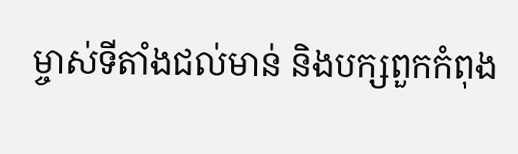ម្ចាស់ទីតាំងជល់មាន់ និងបក្សពួកកំពុង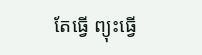តែធ្វេី ព្យុះធ្វេី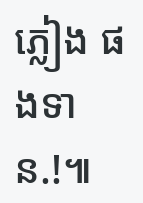ភ្លៀង ផងទាន.!៕